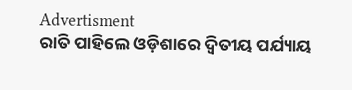Advertisment
ରାତି ପାହିଲେ ଓଡ଼ିଶାରେ ଦ୍ୱିତୀୟ ପର୍ଯ୍ୟାୟ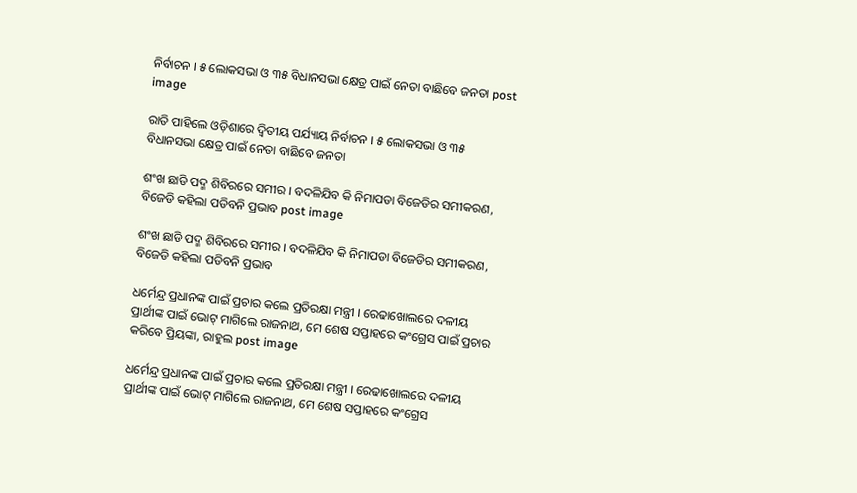ନିର୍ବାଚନ । ୫ ଲୋକସଭା ଓ ୩୫ ବିଧାନସଭା କ୍ଷେତ୍ର ପାଇଁ ନେତା ବାଛିବେ ଜନତା post image

ରାତି ପାହିଲେ ଓଡ଼ିଶାରେ ଦ୍ୱିତୀୟ ପର୍ଯ୍ୟାୟ ନିର୍ବାଚନ । ୫ ଲୋକସଭା ଓ ୩୫ ବିଧାନସଭା କ୍ଷେତ୍ର ପାଇଁ ନେତା ବାଛିବେ ଜନତା

ଶଂଖ ଛାଡି ପଦ୍ମ ଶିବିରରେ ସମୀର । ବଦଳିଯିବ କି ନିମାପଡା ବିଜେଡିର ସମୀକରଣ, ବିଜେଡି କହିଲା ପଡିବନି ପ୍ରଭାବ post image

ଶଂଖ ଛାଡି ପଦ୍ମ ଶିବିରରେ ସମୀର । ବଦଳିଯିବ କି ନିମାପଡା ବିଜେଡିର ସମୀକରଣ, ବିଜେଡି କହିଲା ପଡିବନି ପ୍ରଭାବ

ଧର୍ମେନ୍ଦ୍ର ପ୍ରଧାନଙ୍କ ପାଇଁ ପ୍ରଚାର କଲେ ପ୍ରତିରକ୍ଷା ମନ୍ତ୍ରୀ । ରେଢାଖୋଲରେ ଦଳୀୟ ପ୍ରାର୍ଥୀଙ୍କ ପାଇଁ ଭୋଟ୍ ମାଗିଲେ ରାଜନାଥ, ମେ ଶେଷ ସପ୍ତାହରେ କଂଗ୍ରେସ ପାଇଁ ପ୍ରଚାର କରିବେ ପ୍ରିୟଙ୍କା, ରାହୁଲ post image

ଧର୍ମେନ୍ଦ୍ର ପ୍ରଧାନଙ୍କ ପାଇଁ ପ୍ରଚାର କଲେ ପ୍ରତିରକ୍ଷା ମନ୍ତ୍ରୀ । ରେଢାଖୋଲରେ ଦଳୀୟ ପ୍ରାର୍ଥୀଙ୍କ ପାଇଁ ଭୋଟ୍ ମାଗିଲେ ରାଜନାଥ, ମେ ଶେଷ ସପ୍ତାହରେ କଂଗ୍ରେସ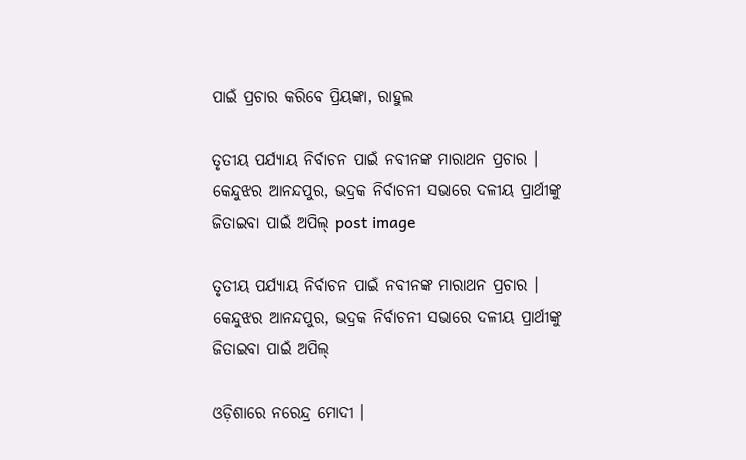ପାଇଁ ପ୍ରଚାର କରିବେ ପ୍ରିୟଙ୍କା, ରାହୁଲ

ତୃତୀୟ ପର୍ଯ୍ୟାୟ ନିର୍ବାଚନ ପାଇଁ ନବୀନଙ୍କ ମାରାଥନ ପ୍ରଚାର । କେନ୍ଦୁଝର ଆନନ୍ଦପୁର, ଭଦ୍ରକ ନିର୍ବାଚନୀ ସଭାରେ ଦଳୀୟ ପ୍ରାର୍ଥୀଙ୍କୁ ଜିତାଇବା ପାଇଁ ଅପିଲ୍ post image

ତୃତୀୟ ପର୍ଯ୍ୟାୟ ନିର୍ବାଚନ ପାଇଁ ନବୀନଙ୍କ ମାରାଥନ ପ୍ରଚାର । କେନ୍ଦୁଝର ଆନନ୍ଦପୁର, ଭଦ୍ରକ ନିର୍ବାଚନୀ ସଭାରେ ଦଳୀୟ ପ୍ରାର୍ଥୀଙ୍କୁ ଜିତାଇବା ପାଇଁ ଅପିଲ୍

ଓଡ଼ିଶାରେ ନରେନ୍ଦ୍ର ମୋଦୀ ।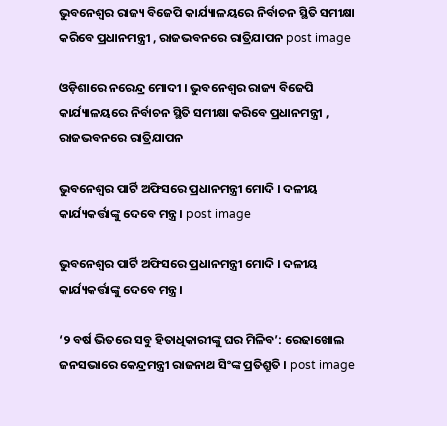ଭୁବନେଶ୍ୱର ରାଜ୍ୟ ବିଜେପି କାର୍ଯ୍ୟାଳୟରେ ନିର୍ବାଚନ ସ୍ଥିତି ସମୀକ୍ଷା କରିବେ ପ୍ରଧାନମନ୍ତ୍ରୀ , ରାଜଭବନରେ ରାତ୍ରିଯାପନ post image

ଓଡ଼ିଶାରେ ନରେନ୍ଦ୍ର ମୋଦୀ । ଭୁବନେଶ୍ୱର ରାଜ୍ୟ ବିଜେପି କାର୍ଯ୍ୟାଳୟରେ ନିର୍ବାଚନ ସ୍ଥିତି ସମୀକ୍ଷା କରିବେ ପ୍ରଧାନମନ୍ତ୍ରୀ , ରାଜଭବନରେ ରାତ୍ରିଯାପନ

ଭୁବନେଶ୍ୱର ପାର୍ଟି ଅଫିସରେ ପ୍ରଧାନମନ୍ତ୍ରୀ ମୋଦି । ଦଳୀୟ କାର୍ଯ୍ୟକର୍ତ୍ତାଙ୍କୁ ଦେବେ ମନ୍ତ୍ର । post image

ଭୁବନେଶ୍ୱର ପାର୍ଟି ଅଫିସରେ ପ୍ରଧାନମନ୍ତ୍ରୀ ମୋଦି । ଦଳୀୟ କାର୍ଯ୍ୟକର୍ତ୍ତାଙ୍କୁ ଦେବେ ମନ୍ତ୍ର ।

‘୨ ବର୍ଷ ଭିତରେ ସବୁ ହିତାଧିକାରୀଙ୍କୁ ଘର ମିଳିବ’: ରେଢାଖୋଲ ଜନସଭାରେ କେନ୍ଦ୍ରମନ୍ତ୍ରୀ ରାଜନାଥ ସିଂଙ୍କ ପ୍ରତିଶ୍ରୁତି । post image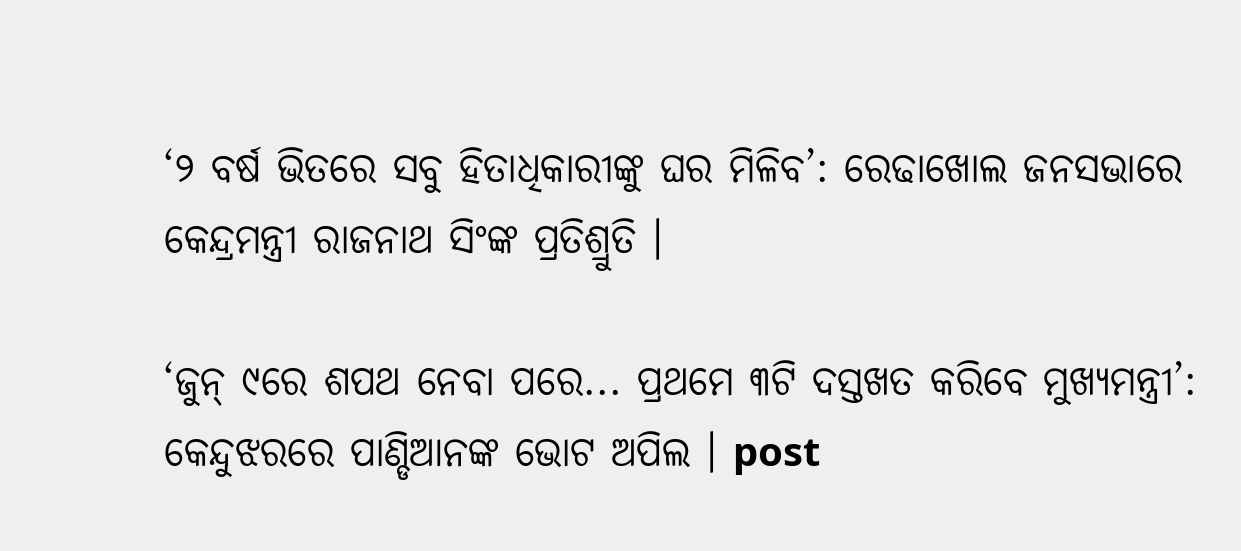‘୨ ବର୍ଷ ଭିତରେ ସବୁ ହିତାଧିକାରୀଙ୍କୁ ଘର ମିଳିବ’: ରେଢାଖୋଲ ଜନସଭାରେ କେନ୍ଦ୍ରମନ୍ତ୍ରୀ ରାଜନାଥ ସିଂଙ୍କ ପ୍ରତିଶ୍ରୁତି ।

‘ଜୁନ୍ ୯ରେ ଶପଥ ନେବା ପରେ... ପ୍ରଥମେ ୩ଟି ଦସ୍ତଖତ କରିବେ ମୁଖ୍ୟମନ୍ତ୍ରୀ’: କେନ୍ଦୁଝରରେ ପାଣ୍ଡିଆନଙ୍କ ଭୋଟ ଅପିଲ । post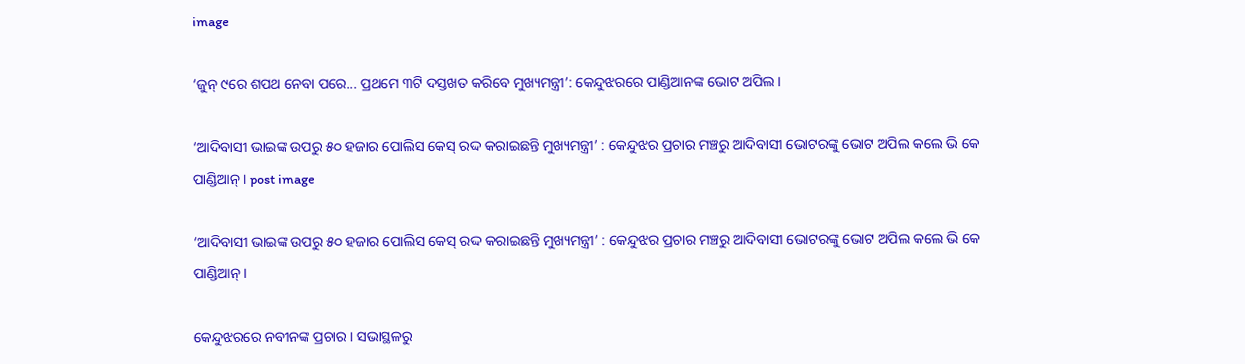image

‘ଜୁନ୍ ୯ରେ ଶପଥ ନେବା ପରେ... ପ୍ରଥମେ ୩ଟି ଦସ୍ତଖତ କରିବେ ମୁଖ୍ୟମନ୍ତ୍ରୀ’: କେନ୍ଦୁଝରରେ ପାଣ୍ଡିଆନଙ୍କ ଭୋଟ ଅପିଲ ।

‘ଆଦିବାସୀ ଭାଇଙ୍କ ଉପରୁ ୫୦ ହଜାର ପୋଲିସ କେସ୍ ରଦ୍ଦ କରାଇଛନ୍ତି ମୁଖ୍ୟମନ୍ତ୍ରୀ’ : କେନ୍ଦୁଝର ପ୍ରଚାର ମଞ୍ଚରୁ ଆଦିବାସୀ ଭୋଟରଙ୍କୁ ଭୋଟ ଅପିଲ କଲେ ଭି କେ ପାଣ୍ଡିଆନ୍ । post image

‘ଆଦିବାସୀ ଭାଇଙ୍କ ଉପରୁ ୫୦ ହଜାର ପୋଲିସ କେସ୍ ରଦ୍ଦ କରାଇଛନ୍ତି ମୁଖ୍ୟମନ୍ତ୍ରୀ’ : କେନ୍ଦୁଝର ପ୍ରଚାର ମଞ୍ଚରୁ ଆଦିବାସୀ ଭୋଟରଙ୍କୁ ଭୋଟ ଅପିଲ କଲେ ଭି କେ ପାଣ୍ଡିଆନ୍ ।

କେନ୍ଦୁଝରରେ ନବୀନଙ୍କ ପ୍ରଚାର । ସଭାସ୍ଥଳରୁ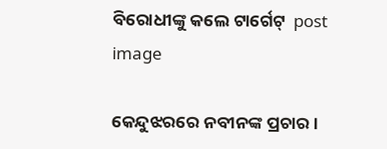ବିରୋଧୀଙ୍କୁ କଲେ ଟାର୍ଗେଟ୍  post image

କେନ୍ଦୁଝରରେ ନବୀନଙ୍କ ପ୍ରଚାର ।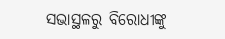ସଭାସ୍ଥଳରୁ ବିରୋଧୀଙ୍କୁ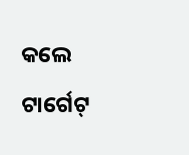କଲେ ଟାର୍ଗେଟ୍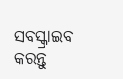ସବସ୍କ୍ରାଇବ କରନ୍ତୁ